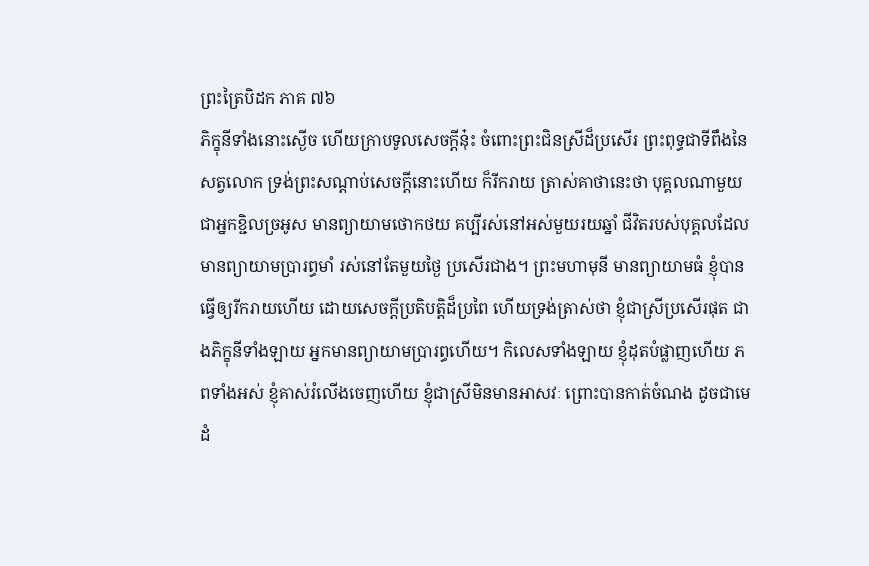ព្រះត្រៃបិដក ភាគ ៧៦
ភិក្ខុនីទាំងនោះស្ងើច ហើយក្រាបទូលសេចក្ដីនុ៎ះ ចំពោះព្រះជិនស្រីដ៏ប្រសើរ ព្រះពុទ្ធជាទីពឹងនៃសត្វលោក ទ្រង់ព្រះសណ្ដាប់សេចក្ដីនោះហើយ ក៏រីករាយ ត្រាស់គាថានេះថា បុគ្គលណាមួយ ជាអ្នកខ្ជិលច្រអូស មានព្យាយាមថោកថយ គប្បីរស់នៅអស់មួយរយឆ្នាំ ជីវិតរបស់បុគ្គលដែលមានព្យាយាមប្រារព្ធមាំ រស់នៅតែមួយថ្ងៃ ប្រសើរជាង។ ព្រះមហាមុនី មានព្យាយាមធំ ខ្ញុំបានធ្វើឲ្យរីករាយហើយ ដោយសេចក្ដីប្រតិបត្តិដ៏ប្រពៃ ហើយទ្រង់ត្រាស់ថា ខ្ញុំជាស្រីប្រសើរផុត ជាងភិក្ខុនីទាំងឡាយ អ្នកមានព្យាយាមប្រារព្ធហើយ។ កិលេសទាំងឡាយ ខ្ញុំដុតបំផ្លាញហើយ ភពទាំងអស់ ខ្ញុំគាស់រំលើងចេញហើយ ខ្ញុំជាស្រីមិនមានអាសវៈ ព្រោះបានកាត់ចំណង ដូចជាមេដំ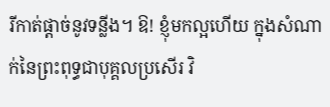រីកាត់ផ្ដាច់នូវទន្លីង។ ឱ! ខ្ញុំមកល្អហើយ ក្នុងសំណាក់នៃព្រះពុទ្ធជាបុគ្គលប្រសើរ វិ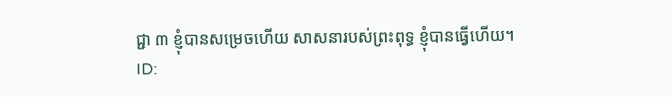ជ្ជា ៣ ខ្ញុំបានសម្រេចហើយ សាសនារបស់ព្រះពុទ្ធ ខ្ញុំបានធ្វើហើយ។
ID: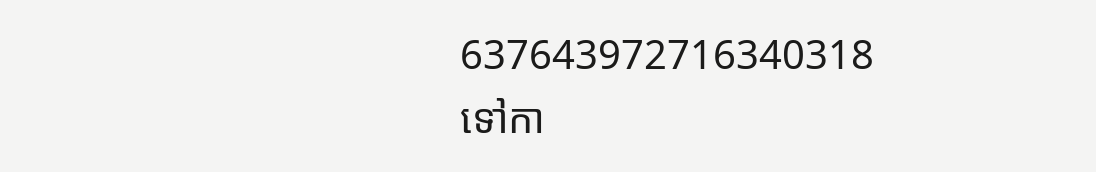637643972716340318
ទៅកា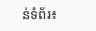ន់ទំព័រ៖